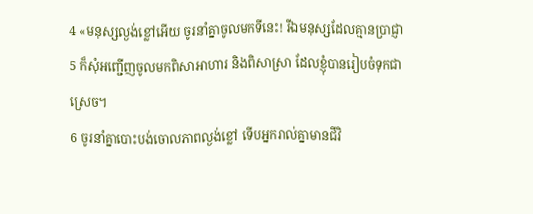4 «មនុស្សល្ងង់ខ្លៅអើយ ចូរនាំគ្នាចូលមកទីនេះ! រីឯមនុស្សដែលគ្មានប្រាជ្ញា
5 ក៏សុំអញ្ជើញចូលមកពិសាអាហារ និងពិសាស្រា ដែលខ្ញុំបានរៀបចំទុកជាស្រេច។
6 ចូរនាំគ្នាបោះបង់ចោលភាពល្ងង់ខ្លៅ ទើបអ្នករាល់គ្នាមានជីវិ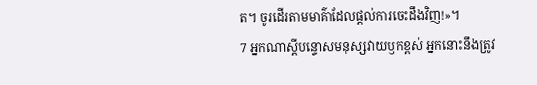ត។ ចូរដើរតាមមាគ៌ាដែលផ្ដល់ការចេះដឹងវិញ!»។
7 អ្នកណាស្ដីបន្ទោសមនុស្សវាយឫកខ្ពស់ អ្នកនោះនឹងត្រូវ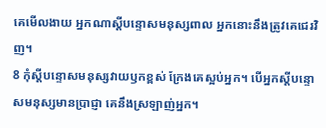គេមើលងាយ អ្នកណាស្ដីបន្ទោសមនុស្សពាល អ្នកនោះនឹងត្រូវគេជេរវិញ។
8 កុំស្ដីបន្ទោសមនុស្សវាយឫកខ្ពស់ ក្រែងគេស្អប់អ្នក។ បើអ្នកស្ដីបន្ទោសមនុស្សមានប្រាជ្ញា គេនឹងស្រឡាញ់អ្នក។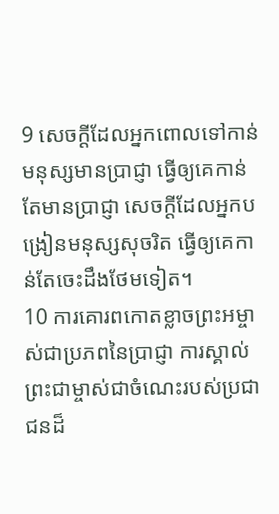9 សេចក្ដីដែលអ្នកពោលទៅកាន់មនុស្សមានប្រាជ្ញា ធ្វើឲ្យគេកាន់តែមានប្រាជ្ញា សេចក្ដីដែលអ្នកបង្រៀនមនុស្សសុចរិត ធ្វើឲ្យគេកាន់តែចេះដឹងថែមទៀត។
10 ការគោរពកោតខ្លាចព្រះអម្ចាស់ជាប្រភពនៃប្រាជ្ញា ការស្គាល់ព្រះជាម្ចាស់ជាចំណេះរបស់ប្រជាជនដ៏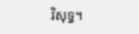វិសុទ្ធ។